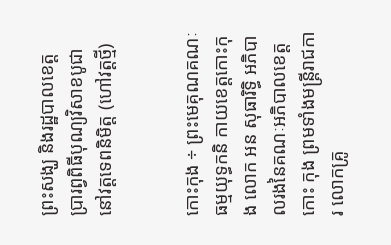ព្រះសង្ឃ និងរដ្ឋបាលខេត្ត ប្រារព្វពិធីបុណ្យវិសាខបូជា នៅវត្តទេពនិមិត្ត (ហៅវត្តថ្មី)


កោះកុង ÷ ព្រះមេគុណគណៈធម្មយុទ្ធកនិ កាយខេត្តកោះកុង លោក អន សុធារិទ្ធិ អភិបាលរងនៃគណៈអភិបាលខេត្តកោះ កុង ព្រមទាំងមន្ត្រីរាជការ លោកគ្រូ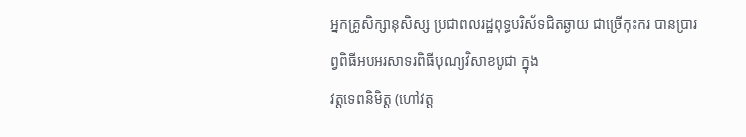អ្នកគ្រូសិក្សានុសិស្ស ប្រជាពលរដ្ឋពុទ្ធបរិស័ទជិតឆ្ងាយ ជាច្រើកុះករ បានប្រារព្វពិធីអបអរសាទរពិធីបុណ្យវិសាខបូជា ក្នុង
វត្តទេពនិមិត្ត (ហៅវត្ត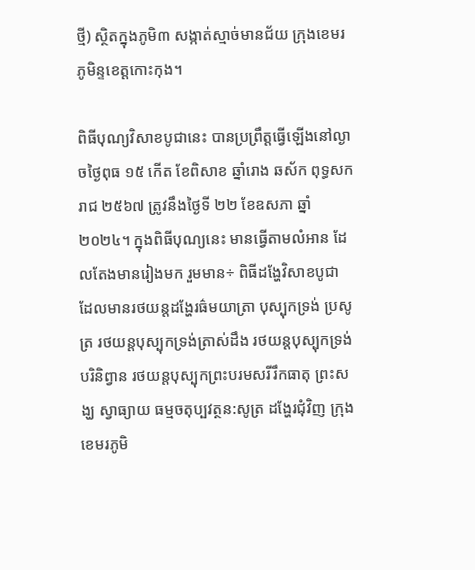ថ្មី) ស្ថិតក្នុងភូមិ៣ សង្កាត់ស្មាច់មានជ័យ ក្រុងខេមរភូមិន្ទខេត្តកោះកុង។

ពិធីបុណ្យវិសាខបូជានេះ បានប្រព្រឹត្តធ្វើឡើងនៅល្ងាចថ្ងៃពុធ ១៥ កើត ខែពិសាខ ឆ្នាំរោង ឆស័ក ពុទ្ធសករាជ ២៥៦៧ ត្រូវនឹងថ្ងៃទី ២២ ខែឧសភា ឆ្នាំ ២០២៤។ ក្នុងពិធីបុណ្យនេះ មានធ្វើតាមលំអាន ដែលតែងមានរៀងមក រួមមាន÷ ពិធីដង្ហែវិសាខបូជា ដែលមានរថយន្តដង្ហែរធ៌មយាត្រា បុស្បុកទ្រង់ ប្រសូត្រ រថយន្តបុស្បុកទ្រង់ត្រាស់ដឹង រថយន្តបុស្បុកទ្រង់ បរិនិព្វាន រថយន្តបុស្បុកព្រះបរមសរីរឹកធាតុ ព្រះសង្ឃ ស្វាធ្យាយ ធម្មចតុប្បវត្ថន:សូត្រ ដង្ហែរជុំវិញ ក្រុងខេមរភូមិ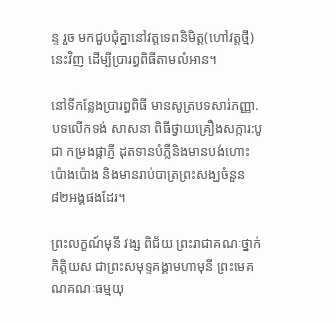ន្ទ រួច មកជួបជុំគ្នានៅវត្តទេពនិមិត្ត(ហៅវត្តថ្មី) នេះវិញ ដើម្បីប្រារព្ធពិធីតាមលំអាន។

នៅទីកន្លែងប្រារព្ធពិធី មានសូត្របទសារ់ភញ្ញា. បទលើកទង់ សាសនា ពិធីថ្វាយគ្រឿងសក្ការ:បូជា កម្រងផ្កាភ្ញី ដុតទានបំភ្លឺនិងមានបង់ហោះប៉ោងប៉ោង និងមានរាប់បាត្រព្រះសង្ឃចំនួន ៨២អង្គផងដែរ។

ព្រះលក្ខណ៍មុនី វង្ស ពិជ័យ ព្រះរាជាគណៈថ្នាក់កិត្តិយស ជាព្រះសមុទ្ទគង្គាមហាមុនី ព្រះមេគណគណៈធម្មយុ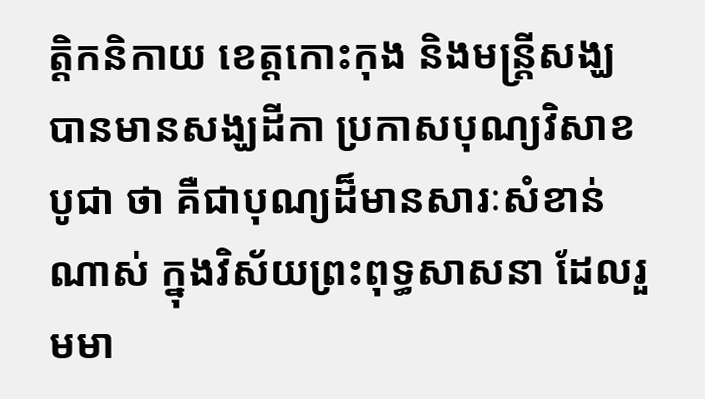ត្តិកនិកាយ ខេត្តកោះកុង និងមន្ត្រីសង្ឃ បានមានសង្ឃដីកា ប្រកាសបុណ្យវិសាខបូជា ថា គឺជាបុណ្យដ៏មានសារៈសំខាន់ណាស់ ក្នុងវិស័យព្រះពុទ្ធសាសនា ដែលរួមមា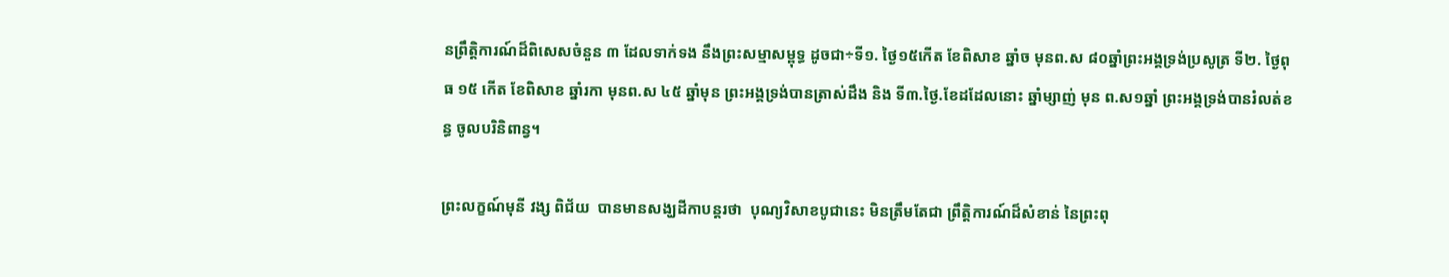នព្រឹត្តិការណ៍ដ៏ពិសេសចំនួន ៣ ដែលទាក់ទង នឹងព្រះសម្មាសម្ពុទ្ធ ដូចជា÷ទី១. ថ្ងៃ១៥កើត ខែពិសាខ ឆ្នាំច មុនព.ស ៨០ឆ្នាំព្រះអង្គទ្រង់ប្រសូត្រ ទី២. ថ្ងៃពុធ ១៥ កើត ខែពិសាខ ឆ្នាំរកា មុនព.ស ៤៥ ឆ្នាំមុន ព្រះអង្គទ្រង់បានត្រាស់ដឹង និង ទី៣.ថ្ងៃ.ខែដដែលនោះ ឆ្នាំម្សាញ់ មុន ព.ស១ឆ្នាំ ព្រះអង្គទ្រង់បានរំលត់ខន្ធ ចូលបរិនិពាន្វ។

ព្រះលក្ខណ៍មុនី វង្ស ពិជ័យ  បានមានសង្ឃដីកាបន្តរថា  បុណ្យវិសាខបូជានេះ មិនត្រឹមតែជា ព្រឹត្តិការណ៍ដ៏សំខាន់ នៃព្រះពុ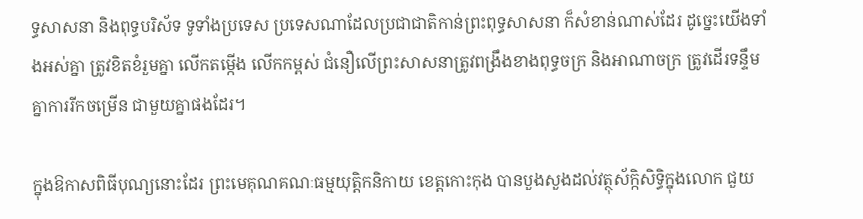ទ្ធសាសនា និងពុទ្ធបរិស័ទ ទូទាំងប្រទេស ប្រទេសណាដែលប្រជាជាតិកាន់ព្រះពុទ្ធសាសនា ក៏សំខាន់ណាស់ដែរ ដូច្នេះយើងទាំងអស់គ្នា ត្រូវខិតខំរួមគ្នា លើកតម្កើង លើកកម្ពស់ ជំនឿលើព្រះសាសនាត្រូវពង្រឹងខាងពុទ្ធចក្រ និងអាណាចក្រ ត្រូវដើរទន្ទឹមគ្នាការរីកចម្រើន ជាមួយគ្នាផងដែរ។

ក្នុងឱកាសពិធីបុណ្យនោះដែរ ព្រះមេគុណគណៈធម្មយុត្តិកនិកាយ ខេត្តកោះកុង បានបួងសួងដល់វត្ថុស័ក្កិសិទ្ធិក្នុងលោក ជួយ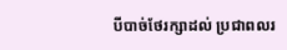បីបាច់ថែរក្សាដល់ ប្រជាពលរ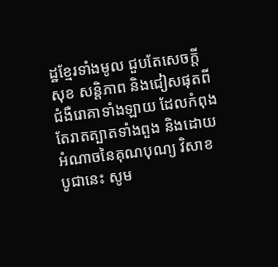ដ្ឋខ្មែរទាំងមូល ជួបតែសេចក្ដីសុខ សន្តិភាព និងជៀសផុតពីជំងឺរេាគាទាំងឡាយ ដែលកំពុងតែរាតត្បាតទាំងពួង និងដេាយអំណាចនៃគុណបុណ្យ វិសាខបូជានេះ សូម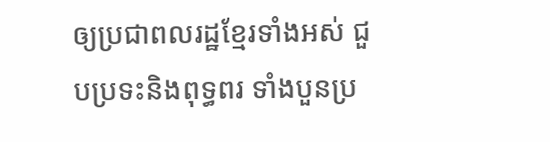ឲ្យប្រជាពលរដ្ឋខ្មែរទាំងអស់ ជួបប្រទះនិងពុទ្ធពរ ទាំងបួនប្រ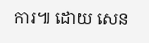ការ៕ ដោយ សេន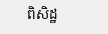ពិសិដ្ឋ